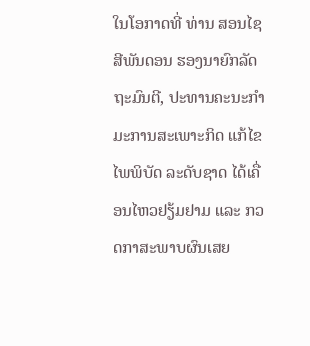ໃນໂອກາດທີ່ ທ່ານ ສອນໄຊ ສີພັນດອນ ຮອງນາຍົກລັດຖະມົນຕີ, ປະທານຄະນະກໍາມະການສະເພາະກິດ ແກ້ໄຂໄພພິບັດ ລະດັບຊາດ ໄດ້ເຄື່ອນໄຫວຢຽ້ມຢາມ ແລະ ກວດກາສະພາບຜົນເສຍ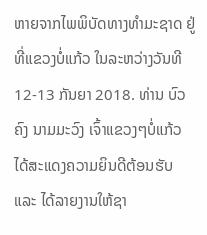ຫາຍຈາກໄພພິບັດທາງທໍາມະຊາດ ຢູ່ທີ່ແຂວງບໍ່ແກ້ວ ໃນລະຫວ່າງວັນທີ 12-13 ກັນຍາ 2018. ທ່ານ ບົວຄົງ ນາມມະວົງ ເຈົ້າແຂວງໆບໍ່ແກ້ວ ໄດ້ສະແດງຄວາມຍິນດີຕ້ອນຮັບ ແລະ ໄດ້ລາຍງານໃຫ້ຊາ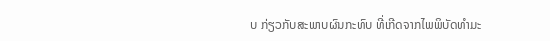ບ ກ່ຽວກັບສະພາບຜົນກະທົບ ທີ່ເກີດຈາກໄພພິບັດທໍາມະ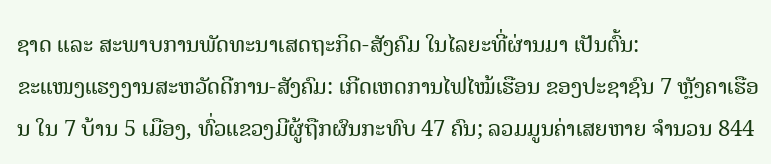ຊາດ ແລະ ສະພາບການພັດທະນາເສດຖະກິດ-ສັງຄົມ ໃນໄລຍະທີ່ຜ່ານມາ ເປັນຕົ້ນ:
ຂະແໜງແຮງງານສະຫວັດດີການ-ສັງຄົມ: ເກີດເຫດການໄຟໄໝ້ເຮືອນ ຂອງປະຊາຊົນ 7 ຫຼັງຄາເຮືອນ ໃນ 7 ບ້ານ 5 ເມືອງ, ທົ່ວແຂວງມີຜູ້ຖືກຜົນກະທົບ 47 ຄົນ; ລວມມູນຄ່າເສຍຫາຍ ຈໍານວນ 844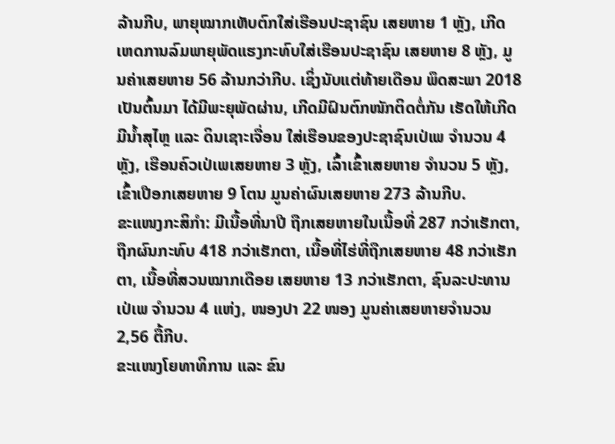ລ້ານກີບ, ພາຍຸໝາກເຫັບຕົກໃສ່ເຮືອນປະຊາຊົນ ເສຍຫາຍ 1 ຫຼັງ, ເກີດເຫດການລົມພາຍຸພັດແຮງກະທົບໃສ່ເຮືອນປະຊາຊົນ ເສຍຫາຍ 8 ຫຼັງ, ມູນຄ່າເສຍຫາຍ 56 ລ້ານກວ່າກີບ. ເຊິ່ງນັບແຕ່ທ້າຍເດືອນ ພຶດສະພາ 2018 ເປັນຕົ້ນມາ ໄດ້ມີພະຍຸພັດຜ່ານ, ເກີດມີຝົນຕົກໜັກຕິດຕໍ່ກັນ ເຮັດໃຫ້ເກີດມີນໍ້າສຸໄຫຼ ແລະ ດິນເຊາະເຈື່ອນ ໃສ່ເຮືອນຂອງປະຊາຊົນເປ່ເພ ຈໍານວນ 4 ຫຼັງ, ເຮືອນຄົວເປ່ເພເສຍຫາຍ 3 ຫຼັງ, ເລົ້າເຂົ້າເສຍຫາຍ ຈໍານວນ 5 ຫຼັງ, ເຂົ້າເປືອກເສຍຫາຍ 9 ໂຕນ ມູນຄ່າຜົນເສຍຫາຍ 273 ລ້ານກີບ.
ຂະແໜງກະສິກໍາ: ມີເນື້ອທີ່ນາປີ ຖືກເສຍຫາຍໃນເນື້ອທີ່ 287 ກວ່າເຮັກຕາ, ຖືກຜົນກະທົບ 418 ກວ່າເຮັກຕາ, ເນື້ອທີ່ໄຮ່ທີ່ຖືກເສຍຫາຍ 48 ກວ່າເຮັກຕາ, ເນື້ອທີ່ສວນໝາກເດືອຍ ເສຍຫາຍ 13 ກວ່າເຮັກຕາ, ຊົນລະປະທານເປ່ເພ ຈໍານວນ 4 ແຫ່ງ, ໜອງປາ 22 ໜອງ ມູນຄ່າເສຍຫາຍຈໍານວນ 2,56 ຕື້ກີບ.
ຂະແໜງໂຍທາທິການ ແລະ ຂົນ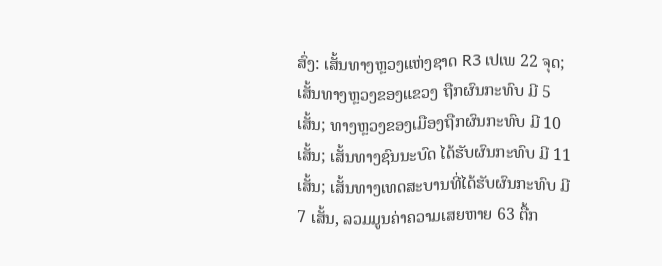ສົ່ງ: ເສັ້ນທາງຫຼວງແຫ່ງຊາດ R3 ເປເພ 22 ຈຸດ; ເສັ້ນທາງຫຼວງຂອງແຂວງ ຖືກຜົນກະທົບ ມີ 5 ເສັ້ນ; ທາງຫຼວງຂອງເມືອງຖືກຜົນກະທົບ ມີ 10 ເສັ້ນ; ເສັ້ນທາງຊົນນະບົດ ໄດ້ຮັບຜົນກະທົບ ມີ 11 ເສັ້ນ; ເສັ້ນທາງເທດສະບານທີ່ໄດ້ຮັບຜົນກະທົບ ມີ 7 ເສັ້ນ, ລວມມູນຄ່າຄວາມເສຍຫາຍ 63 ຕື້ກ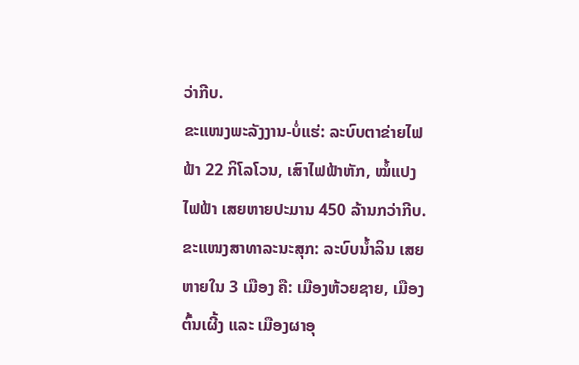ວ່າກີບ.
ຂະແໜງພະລັງງານ-ບໍ່ແຮ່: ລະບົບຕາຂ່າຍໄຟຟ້າ 22 ກິໂລໂວນ, ເສົາໄຟຟ້າຫັກ, ໝໍ້ແປງໄຟຟ້າ ເສຍຫາຍປະມານ 450 ລ້ານກວ່າກີບ.
ຂະແໜງສາທາລະນະສຸກ: ລະບົບນໍ້າລິນ ເສຍຫາຍໃນ 3 ເມືອງ ຄື: ເມືອງຫ້ວຍຊາຍ, ເມືອງຕົ້ນເຜີ້ງ ແລະ ເມືອງຜາອຸ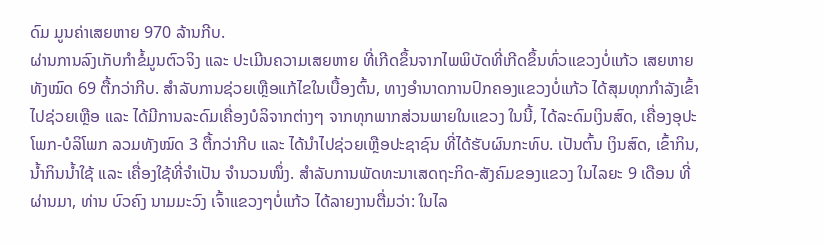ດົມ ມູນຄ່າເສຍຫາຍ 970 ລ້ານກີບ.
ຜ່ານການລົງເກັບກໍາຂໍ້ມູນຕົວຈິງ ແລະ ປະເມີນຄວາມເສຍຫາຍ ທີ່ເກີດຂຶ້ນຈາກໄພພິບັດທີ່ເກີດຂຶ້ນທົ່ວແຂວງບໍ່ແກ້ວ ເສຍຫາຍທັງໝົດ 69 ຕື້ກວ່າກີບ. ສຳລັບການຊ່ວຍເຫຼືອແກ້ໄຂໃນເບື້ອງຕົ້ນ, ທາງອໍານາດການປົກຄອງແຂວງບໍ່ແກ້ວ ໄດ້ສຸມທຸກກຳລັງເຂົ້າໄປຊ່ວຍເຫຼືອ ແລະ ໄດ້ມີການລະດົມເຄື່ອງບໍລິຈາກຕ່າງໆ ຈາກທຸກພາກສ່ວນພາຍໃນແຂວງ ໃນນີ້, ໄດ້ລະດົມເງິນສົດ, ເຄື່ອງອຸປະໂພກ-ບໍລິໂພກ ລວມທັງໝົດ 3 ຕື້ກວ່າກີບ ແລະ ໄດ້ນໍາໄປຊ່ວຍເຫຼືອປະຊາຊົນ ທີ່ໄດ້ຮັບຜົນກະທົບ. ເປັນຕົ້ນ ເງິນສົດ, ເຂົ້າກິນ, ນໍ້າກິນນໍ້າໃຊ້ ແລະ ເຄື່ອງໃຊ້ທີ່ຈໍາເປັນ ຈໍານວນໜຶ່ງ. ສໍາລັບການພັດທະນາເສດຖະກິດ-ສັງຄົມຂອງແຂວງ ໃນໄລຍະ 9 ເດືອນ ທີ່ຜ່ານມາ, ທ່ານ ບົວຄົງ ນາມມະວົງ ເຈົ້າແຂວງໆບໍ່ແກ້ວ ໄດ້ລາຍງານຕື່ມວ່າ: ໃນໄລ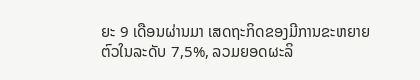ຍະ 9 ເດືອນຜ່ານມາ ເສດຖະກິດຂອງມີການຂະຫຍາຍຕົວໃນລະດັບ 7,5%, ລວມຍອດຜະລິ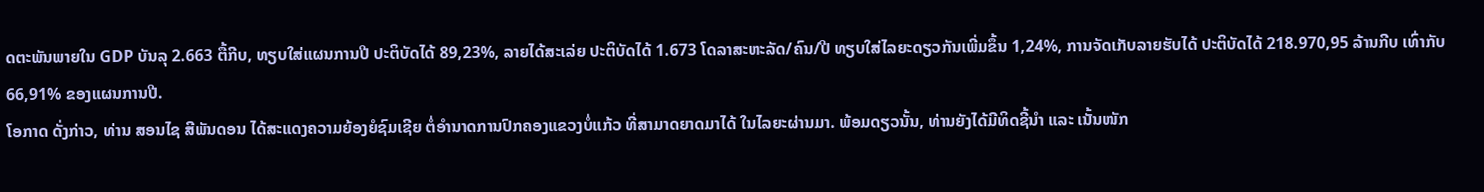ດຕະພັນພາຍໃນ GDP ບັນລຸ 2.663 ຕື້ກີບ, ທຽບໃສ່ແຜນການປີ ປະຕິບັດໄດ້ 89,23%, ລາຍໄດ້ສະເລ່ຍ ປະຕິບັດໄດ້ 1.673 ໂດລາສະຫະລັດ/ຄົນ/ປີ ທຽບໃສ່ໄລຍະດຽວກັນເພີ່ມຂຶ້ນ 1,24%, ການຈັດເກັບລາຍຮັບໄດ້ ປະຕິບັດໄດ້ 218.970,95 ລ້ານກີບ ເທົ່າກັບ 66,91% ຂອງແຜນການປີ.
ໂອກາດ ດັ່ງກ່າວ, ທ່ານ ສອນໄຊ ສີພັນດອນ ໄດ້ສະແດງຄວາມຍ້ອງຍໍຊົມເຊີຍ ຕໍ່ອໍານາດການປົກຄອງແຂວງບໍ່ແກ້ວ ທີ່ສາມາດຍາດມາໄດ້ ໃນໄລຍະຜ່ານມາ. ພ້ອມດຽວນັ້ນ, ທ່ານຍັງໄດ້ມີທິດຊີ້ນໍາ ແລະ ເນັ້ນໜັກ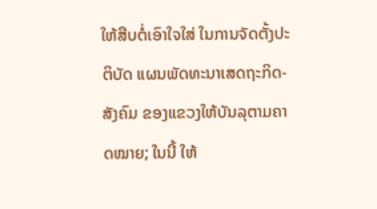ໃຫ້ສືບຕໍ່ເອົາໃຈໃສ່ ໃນການຈັດຕັ້ງປະຕິບັດ ແຜນພັດທະນາເສດຖະກິດ-ສັງຄົມ ຂອງແຂວງໃຫ້ບັນລຸຕາມຄາດໝາຍ; ໃນນີ້ ໃຫ້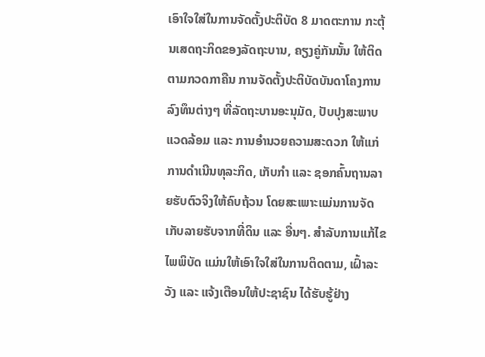ເອົາໃຈໃສ່ໃນການຈັດຕັ້ງປະຕິບັດ 8 ມາດຕະການ ກະຕຸ້ນເສດຖະກິດຂອງລັດຖະບານ, ຄຽງຄູ່ກັນນັ້ນ ໃຫ້ຕິດຕາມກວດກາຄືນ ການຈັດຕັ້ງປະຕິບັດບັນດາໂຄງການລົງທຶນຕ່າງໆ ທີ່ລັດຖະບານອະນຸມັດ, ປັບປຸງສະພາບແວດລ້ອມ ແລະ ການອໍານວຍຄວາມສະດວກ ໃຫ້ແກ່ການດໍາເນີນທຸລະກິດ, ເກັບກໍາ ແລະ ຊອກຄົ້ນຖານລາຍຮັບຕົວຈິງໃຫ້ຄົບຖ້ວນ ໂດຍສະເພາະແມ່ນການຈັດເກັບລາຍຮັບຈາກທີ່ດິນ ແລະ ອື່ນໆ. ສຳລັບການແກ້ໄຂໄພພິບັດ ແມ່ນໃຫ້ເອົາໃຈໃສ່ໃນການຕິດຕາມ, ເຝົ້າລະວັງ ແລະ ແຈ້ງເຕືອນໃຫ້ປະຊາຊົນ ໄດ້ຮັບຮູ້ຢ່າງ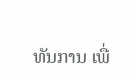ທັນການ ເພື່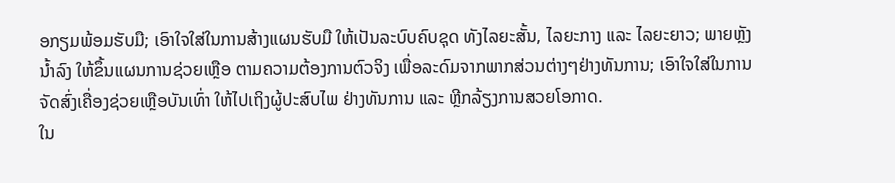ອກຽມພ້ອມຮັບມື; ເອົາໃຈໃສ່ໃນການສ້າງແຜນຮັບມື ໃຫ້ເປັນລະບົບຄົບຊຸດ ທັງໄລຍະສັ້ນ, ໄລຍະກາງ ແລະ ໄລຍະຍາວ; ພາຍຫຼັງນໍ້າລົງ ໃຫ້ຂຶ້ນແຜນການຊ່ວຍເຫຼືອ ຕາມຄວາມຕ້ອງການຕົວຈິງ ເພື່ອລະດົມຈາກພາກສ່ວນຕ່າງໆຢ່າງທັນການ; ເອົາໃຈໃສ່ໃນການຈັດສົ່ງເຄື່ອງຊ່ວຍເຫຼືອບັນເທົ່າ ໃຫ້ໄປເຖິງຜູ້ປະສົບໄພ ຢ່າງທັນການ ແລະ ຫຼີກລ້ຽງການສວຍໂອກາດ.
ໃນ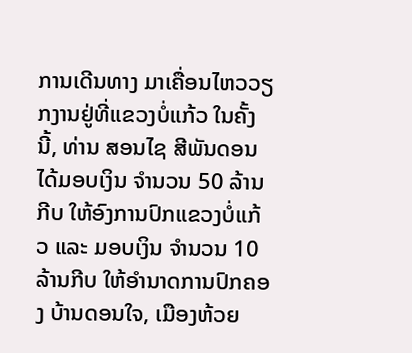ການເດີນທາງ ມາເຄື່ອນໄຫວວຽກງານຢູ່ທີ່ແຂວງບໍ່ແກ້ວ ໃນຄັ້ງນີ້, ທ່ານ ສອນໄຊ ສີພັນດອນ ໄດ້ມອບເງິນ ຈໍານວນ 50 ລ້ານກີບ ໃຫ້ອົງການປົກແຂວງບໍ່ແກ້ວ ແລະ ມອບເງິນ ຈໍານວນ 10 ລ້ານກີບ ໃຫ້ອໍານາດການປົກຄອງ ບ້ານດອນໃຈ, ເມືອງຫ້ວຍ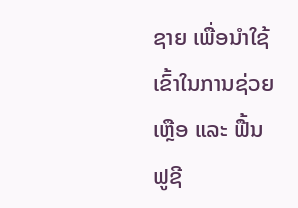ຊາຍ ເພື່ອນໍາໃຊ້ເຂົ້າໃນການຊ່ວຍເຫຼືອ ແລະ ຟື້ນຟູຊີ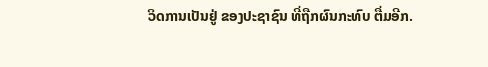ວິດການເປັນຢູ່ ຂອງປະຊາຊົນ ທີ່ຖືກຜົນກະທົບ ຕື່ມອີກ.